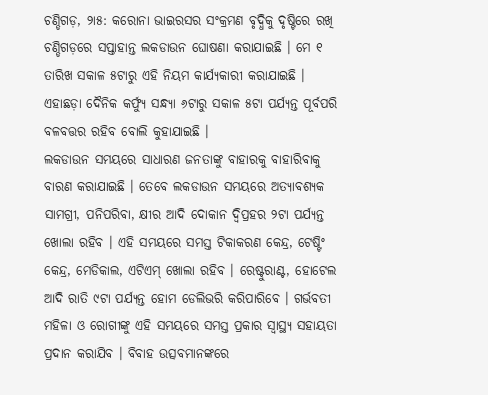ଚଣ୍ଡିଗଡ଼, ୨ା୫: କରୋନା ଭାଇରସର ସଂକ୍ରମଣ ବୃଦ୍ଧିକୁ ଦୃଷ୍ଟିରେ ରଖି ଚଣ୍ଡିଗଡ଼ରେ ସପ୍ତାହାନ୍ତ ଲକଡାଉନ ଘୋଷଣା କରାଯାଇଛି । ମେ ୧ ତାରିଖ ସକାଳ ୫ଟାରୁ ଏହି ନିୟମ କାର୍ଯ୍ୟକାରୀ କରାଯାଇଛି । ଏହାଛଡ଼ା ଦୈନିକ କର୍ଫ୍ୟୁ ସନ୍ଧ୍ୟା ୬ଟାରୁ ସକାଳ ୫ଟା ପର୍ଯ୍ୟନ୍ତ ପୂର୍ବପରି ବଳବତ୍ତର ରହିବ ବୋଲି କୁହାଯାଇଛି ।
ଲକଡାଉନ ସମୟରେ ସାଧାରଣ ଜନତାଙ୍କୁ ବାହାରକୁ ବାହାରିବାକୁ ବାରଣ କରାଯାଇଛି । ତେବେ ଲକଡାଉନ ସମୟରେ ଅତ୍ୟାବଶ୍ୟକ ସାମଗ୍ରୀ, ପନିପରିବା, କ୍ଷୀର ଆଦି ଦୋକାନ ଦ୍ୱିପ୍ରହର ୨ଟା ପର୍ଯ୍ୟନ୍ତ ଖୋଲା ରହିବ । ଏହି ସମୟରେ ସମସ୍ତ ଟିକାକରଣ କେନ୍ଦ୍ର, ଟେଷ୍ଟିଂ କେନ୍ଦ୍ର, ମେଡିକାଲ, ଏଟିଏମ୍ ଖୋଲା ରହିବ । ରେଷ୍ଟୁରାଣ୍ଟ, ହୋଟେଲ ଆଦି ରାତି ୯ଟା ପର୍ଯ୍ୟନ୍ତ ହୋମ ଡେଲିଭରି କରିପାରିବେ । ଗର୍ଭବତୀ ମହିଳା ଓ ରୋଗୀଙ୍କୁ ଏହି ସମୟରେ ସମସ୍ତ ପ୍ରକାର ସ୍ୱାସ୍ଥ୍ୟ ସହାୟତା ପ୍ରଦାନ କରାଯିବ । ବିବାହ ଉତ୍ସବମାନଙ୍କରେ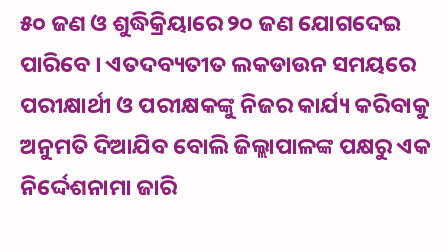୫୦ ଜଣ ଓ ଶୁଦ୍ଧିକ୍ରିୟାରେ ୨୦ ଜଣ ଯୋଗଦେଇ ପାରିବେ । ଏତଦବ୍ୟତୀତ ଲକଡାଉନ ସମୟରେ ପରୀକ୍ଷାର୍ଥୀ ଓ ପରୀକ୍ଷକଙ୍କୁ ନିଜର କାର୍ଯ୍ୟ କରିବାକୁ ଅନୁମତି ଦିଆଯିବ ବୋଲି ଜିଲ୍ଲାପାଳଙ୍କ ପକ୍ଷରୁ ଏକ ନିର୍ଦ୍ଦେଶନାମା ଜାରି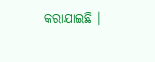କରାଯାଇଛି ।